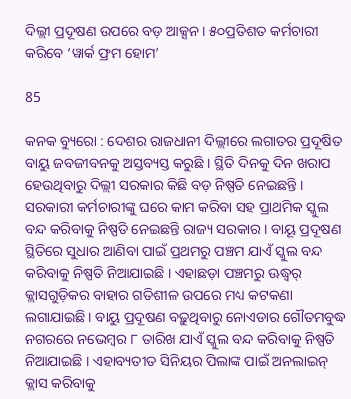ଦିଲ୍ଲୀ ପ୍ରଦୂଷଣ ଉପରେ ବଡ଼ ଆକ୍ସନ । ୫୦ପ୍ରତିଶତ କର୍ମଚାରୀ କରିବେ ‘ୱାର୍କ ଫ୍ରମ ହୋମ’

85

କନକ ବ୍ୟୁରୋ : ଦେଶର ରାଜଧାନୀ ଦିଲ୍ଲୀରେ ଲଗାତର ପ୍ରଦୂଷିତ ବାୟୁ ଜବଜୀବନକୁ ଅସ୍ତବ୍ୟସ୍ତ କରୁଛି । ସ୍ଥିତି ଦିନକୁ ଦିନ ଖରାପ ହେଉଥିବାରୁ ଦିଲ୍ଲୀ ସରକାର କିଛି ବଡ଼ ନିଷ୍ପତି ନେଇଛନ୍ତି । ସରକାରୀ କର୍ମଚାରୀଙ୍କୁ ଘରେ କାମ କରିବା ସହ ପ୍ରାଥମିକ ସ୍କୁଲ ବନ୍ଦ କରିବାକୁ ନିଷ୍ପତି ନେଇଛନ୍ତି ରାଜ୍ୟ ସରକାର । ବାୟୂ ପ୍ରଦୂଷଣ ସ୍ଥିତିରେ ସୁଧାର ଆଣିବା ପାଇଁ ପ୍ରଥମରୁ ପଞ୍ଚମ ଯାଏଁ ସ୍କୁଲ ବନ୍ଦ କରିବାକୁ ନିଷ୍ପତି ନିଆଯାଇଛି । ଏହାଛଡ଼ା ପଞ୍ଚମରୁ ଊଦ୍ଧ୍ୱର୍ କ୍ଲାସଗୁଡ଼ିକର ବାହାର ଗତିଶୀଳ ଉପରେ ମଧ୍ୟ କଟକଣା ଲଗାଯାଇଛି । ବାୟୁ ପ୍ରଦୂଷଣ ବଢ଼ୁଥିବାରୁ ନୋଏଡାର ଗୌତମବୁଦ୍ଧ ନଗରରେ ନଭେମ୍ବର ୮ ତାରିଖ ଯାଏଁ ସ୍କୁଲ ବନ୍ଦ କରିବାକୁ ନିଷ୍ପତି ନିଆଯାଇଛି । ଏହାବ୍ୟତୀତ ସିନିୟର ପିଲାଙ୍କ ପାଇଁ ଅନଲାଇନ୍ କ୍ଲାସ କରିବାକୁ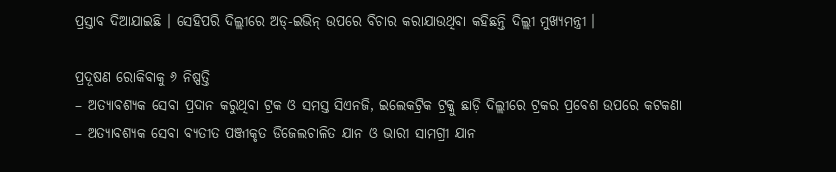ପ୍ରସ୍ତାବ ଦିଆଯାଇଛି । ସେହିପରି ଦିଲ୍ଲୀରେ ଅଡ୍-ଇଭିନ୍ ଉପରେ ବିଚାର କରାଯାଉଥିବା କହିଛନ୍ତି ଦିଲ୍ଲୀ ମୁଖ୍ୟମନ୍ତ୍ରୀ ।

ପ୍ରଦୂଷଣ ରୋକିବାକୁ ୬ ନିଷ୍ପତ୍ତି
– ଅତ୍ୟାବଶ୍ୟକ ସେବା ପ୍ରଦାନ କରୁଥିବା ଟ୍ରକ ଓ ସମସ୍ତ ସିଏନଜି, ଇଲେକଟ୍ରିକ ଟ୍ରକ୍କୁ ଛାଡ଼ି ଦିଲ୍ଲୀରେ ଟ୍ରକର ପ୍ରବେଶ ଉପରେ କଟକଣା
– ଅତ୍ୟାବଶ୍ୟକ ସେବା ବ୍ୟତୀତ ପଞ୍ଜୀକୃତ ଡିଜେଲଚାଳିତ ଯାନ ଓ ଭାରୀ ସାମଗ୍ରୀ ଯାନ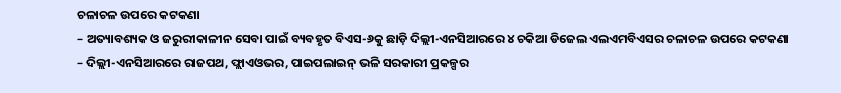ଚଳାଚଳ ଉପରେ କଟକଣା
– ଅତ୍ୟାବଶ୍ୟକ ଓ ଜରୁରୀକାଳୀନ ସେବା ପାଇଁ ବ୍ୟବହୃତ ବିଏସ-୬କୁ ଛାଡ଼ି ଦିଲ୍ଲୀ-ଏନସିଆରରେ ୪ ଚକିଆ ଡିଜେଲ ଏଲଏମବିଏସର ଚଳାଚଳ ଉପରେ କଟକଣା
– ଦିଲ୍ଲୀ-ଏନସିଆରରେ ରାଜପଥ, ଫ୍ଲାଏଓଭର, ପାଇପଲାଇନ୍ ଭଳି ସରକାରୀ ପ୍ରକଳ୍ପର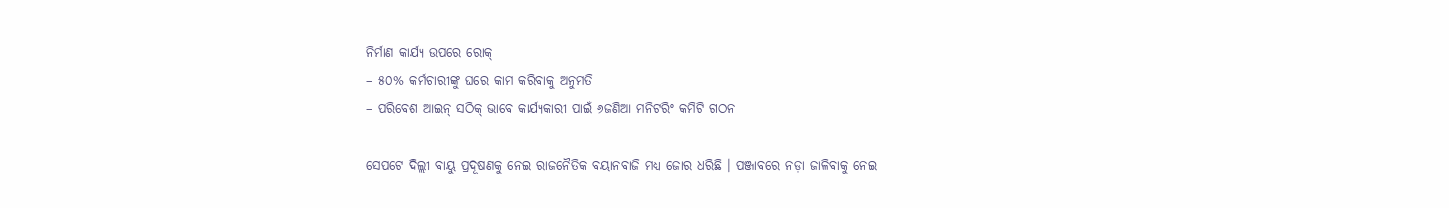ନିର୍ମାଣ କାର୍ଯ୍ୟ ଉପରେ ରୋକ୍
– ୫୦% କର୍ମଚାରୀଙ୍କୁ ଘରେ କାମ କରିବାକୁ ଅନୁମତି
– ପରିବେଶ ଆଇନ୍ ସଠିକ୍ ଭାବେ କାର୍ଯ୍ୟକାରୀ ପାଇଁ ୬ଜଣିଆ ମନିଟରିଂ କମିଟି ଗଠନ

ସେପଟେ ଦିଲ୍ଲୀ ବାୟୁ ପ୍ରଦୂଷଣକୁ ନେଇ ରାଜନୈତିକ ବୟାନବାଜି ମଧ୍ୟ ଜୋର ଧରିଛି । ପଞ୍ଜାବରେ ନଡ଼ା ଜାଳିବାକୁ ନେଇ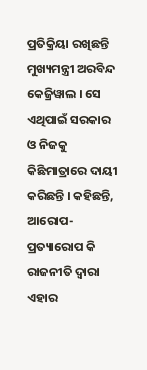ପ୍ରତିକ୍ରିୟା ରଖିଛନ୍ତି ମୁଖ୍ୟମନ୍ତ୍ରୀ ଅରବିନ୍ଦ କେଜ୍ରିୱାଲ । ସେ ଏଥିପାଇଁ ସରକାର ଓ ନିଜକୁ କିଛିମାତ୍ରାରେ ଦାୟୀ କରିଛନ୍ତି । କହିଛନ୍ତି, ଆରୋପ-ପ୍ରତ୍ୟାରୋପ କି ରାଜନୀତି ଦ୍ୱାରା ଏହାର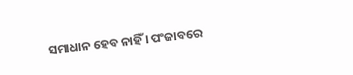ସମାଧାନ ହେବ ନାହିଁ । ପଂଜାବରେ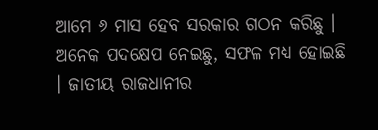ଆମେ ୬ ମାସ ହେବ ସରକାର ଗଠନ କରିଛୁ । ଅନେକ ପଦକ୍ଷେପ ନେଇଛୁ, ସଫଳ ମଧ୍ୟ ହୋଇଛି । ଜାତୀୟ ରାଜଧାନୀର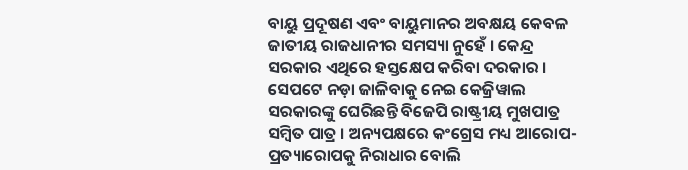ବାୟୁ ପ୍ରଦୂଷଣ ଏବଂ ବାୟୁମାନର ଅବକ୍ଷୟ କେବଳ ଜାତୀୟ ରାଜଧାନୀର ସମସ୍ୟା ନୁହେଁ । କେନ୍ଦ୍ର ସରକାର ଏଥିରେ ହସ୍ତକ୍ଷେପ କରିବା ଦରକାର । ସେପଟେ ନଡ଼ା ଜାଳିବାକୁ ନେଇ କେଜ୍ରିୱାଲ ସରକାରଙ୍କୁ ଘେରିଛନ୍ତି ବିଜେପି ରାଷ୍ଟ୍ରୀୟ ମୁଖପାତ୍ର ସମ୍ବିତ ପାତ୍ର । ଅନ୍ୟପକ୍ଷରେ କଂଗ୍ରେସ ମଧ୍ୟ ଆରୋପ-ପ୍ରତ୍ୟାରୋପକୁ ନିରାଧାର ବୋଲି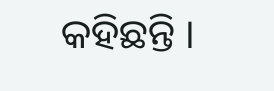କହିଛନ୍ତି ।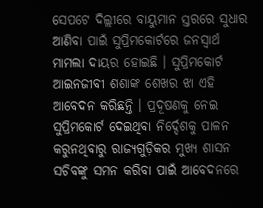ସେପଟେ ଦିଲ୍ଲୀରେ ବାୟୁମାନ ସ୍ତରରେ ସୁଧାର ଆଣିବା ପାଇଁ ସୁପ୍ରିମକୋର୍ଟରେ ଜନସ୍ୱାର୍ଥ ମାମଲା ଦାୟର ହୋଇଛି । ସୁପ୍ରିମକୋର୍ଟ ଆଇନଜୀବୀ ଶଶାଙ୍କ ଶେଖର ଝା ଏହି ଆବେଦନ କରିଛନ୍ତି । ପ୍ରଦୂଷଣକୁ ନେଇ ସୁପ୍ରିମକୋର୍ଟ ଦେଇଥିବା ନିର୍ଦ୍ଦେଶକୁ ପାଳନ କରୁନଥିବାରୁ ରାଜ୍ୟଗୁଡ଼ିକର ମୁଖ୍ୟ ଶାସନ ସଚିବଙ୍କୁ ସମନ କରିବା ପାଇଁ ଆବେଦନରେ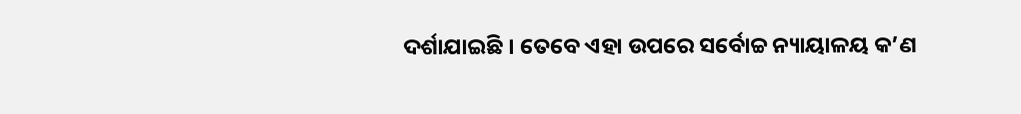ଦର୍ଶାଯାଇଛି । ତେବେ ଏହା ଉପରେ ସର୍ବୋଚ୍ଚ ନ୍ୟାୟାଳୟ କ’ଣ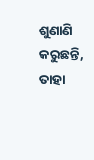ଶୁଣାଣି କରୁଛନ୍ତି, ତାହା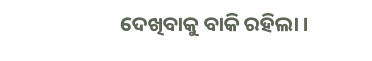ଦେଖିବାକୁ ବାକି ରହିଲା ।